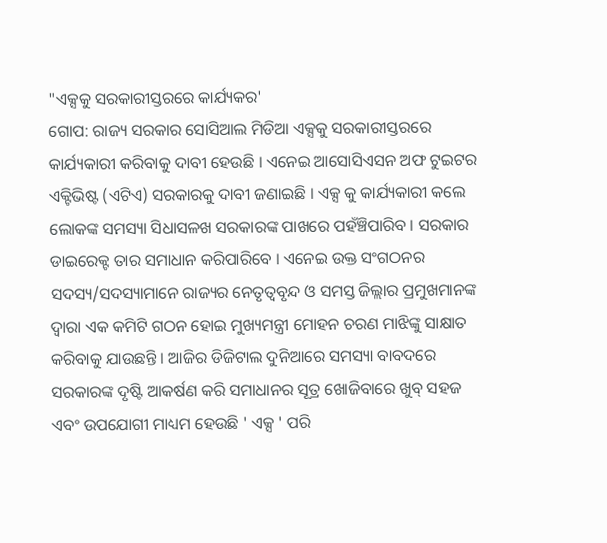"ଏକ୍ସକୁ ସରକାରୀସ୍ତରରେ କାର୍ଯ୍ୟକର'
ଗୋପ: ରାଜ୍ୟ ସରକାର ସୋସିଆଲ ମିଡିଆ ଏକ୍ସକୁ ସରକାରୀସ୍ତରରେ କାର୍ଯ୍ୟକାରୀ କରିବାକୁ ଦାବୀ ହେଉଛି । ଏନେଇ ଆସୋସିଏସନ ଅଫ ଟୁଇଟର ଏକ୍ଟିଭିଷ୍ଟ (ଏଟିଏ) ସରକାରକୁ ଦାବୀ ଜଣାଇଛି । ଏକ୍ସ କୁ କାର୍ଯ୍ୟକାରୀ କଲେ ଲୋକଙ୍କ ସମସ୍ୟା ସିଧାସଳଖ ସରକାରଙ୍କ ପାଖରେ ପହଁଞ୍ଚିପାରିବ । ସରକାର ଡାଇରେକ୍ଟ ତାର ସମାଧାନ କରିପାରିବେ । ଏନେଇ ଉକ୍ତ ସଂଗଠନର ସଦସ୍ୟ/ସଦସ୍ୟାମାନେ ରାଜ୍ୟର ନେତୃତ୍ୱବୃନ୍ଦ ଓ ସମସ୍ତ ଜିଲ୍ଲାର ପ୍ରମୁଖମାନଙ୍କ ଦ୍ୱାରା ଏକ କମିଟି ଗଠନ ହୋଇ ମୁଖ୍ୟମନ୍ତ୍ରୀ ମୋହନ ଚରଣ ମାଝିଙ୍କୁ ସାକ୍ଷାତ କରିବାକୁ ଯାଉଛନ୍ତି । ଆଜିର ଡିଜିଟାଲ ଦୁନିଆରେ ସମସ୍ୟା ବାବଦରେ ସରକାରଙ୍କ ଦୃଷ୍ଟି ଆକର୍ଷଣ କରି ସମାଧାନର ସୂତ୍ର ଖୋଜିବାରେ ଖୁବ୍ ସହଜ ଏବଂ ଉପଯୋଗୀ ମାଧ୍ୟମ ହେଉଛି ' ଏକ୍ସ ' ପରି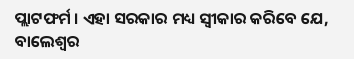ପ୍ଲାଟଫର୍ମ । ଏହା ସରକାର ମଧ୍ୟ ସ୍ୱୀକାର କରିବେ ଯେ, ବାଲେଶ୍ୱର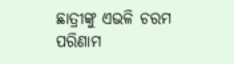ଛାତ୍ରୀଙ୍କୁ ଏଭଳି ଚରମ ପରିଣାମ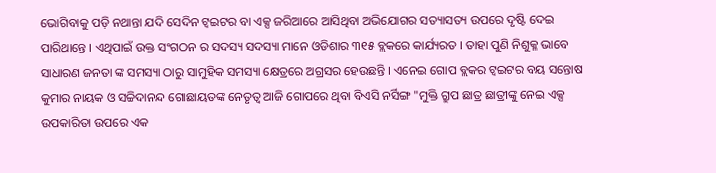ଭୋଗିବାକୁ ପଡ଼ି ନଥାନ୍ତା ଯଦି ସେଦିନ ଟ୍ୱଇଟର ବା ଏକ୍ସ ଜରିଆରେ ଆସିଥିବା ଅଭିଯୋଗର ସତ୍ୟାସତ୍ୟ ଉପରେ ଦୃଷ୍ଟି ଦେଇ ପାରିଥାନ୍ତେ । ଏଥିପାଇଁ ଉକ୍ତ ସଂଗଠନ ର ସଦସ୍ୟ ସଦସ୍ୟା ମାନେ ଓଡିଶାର ୩୧୫ ବ୍ଲକରେ କାର୍ଯ୍ୟରତ । ତାହା ପୁଣି ନିଶୁକ୍ଳ ଭାବେ ସାଧାରଣ ଜନତା ଙ୍କ ସମସ୍ୟା ଠାରୁ ସାମୁହିକ ସମସ୍ୟା କ୍ଷେତ୍ରରେ ଅଗ୍ରସର ହେଉଛନ୍ତି । ଏନେଇ ଗୋପ ବ୍ଲକର ଟ୍ୱଇଟର ବୟ ସନ୍ତୋଷ କୁମାର ନାୟକ ଓ ସଚ୍ଚିଦାନନ୍ଦ ଗୋଛାୟତଙ୍କ ନେତୃତ୍ୱ ଆଜି ଗୋପରେ ଥିବା ବିଏସି ନର୍ସିଙ୍ଗ "ମୁକ୍ତି ଗ୍ରୁପ ଛାତ୍ର ଛାତ୍ରୀଙ୍କୁ ନେଇ ଏକ୍ସ ଉପକାରିତା ଉପରେ ଏକ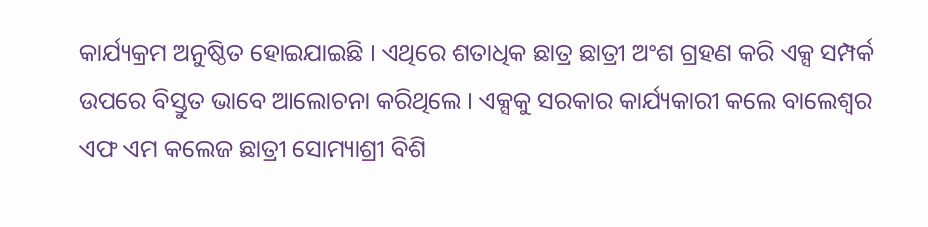କାର୍ଯ୍ୟକ୍ରମ ଅନୁଷ୍ଠିତ ହୋଇଯାଇଛି । ଏଥିରେ ଶତାଧିକ ଛାତ୍ର ଛାତ୍ରୀ ଅଂଶ ଗ୍ରହଣ କରି ଏକ୍ସ ସମ୍ପର୍କ ଉପରେ ବିସ୍ତୁତ ଭାବେ ଆଲୋଚନା କରିଥିଲେ । ଏକ୍ସକୁ ସରକାର କାର୍ଯ୍ୟକାରୀ କଲେ ବାଲେଶ୍ୱର ଏଫ ଏମ କଲେଜ ଛାତ୍ରୀ ସୋମ୍ୟାଶ୍ରୀ ବିଶି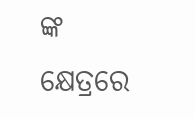ଙ୍କ କ୍ଷେତ୍ରରେ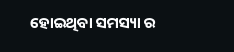ହୋଇଥିବା ସମସ୍ୟା ର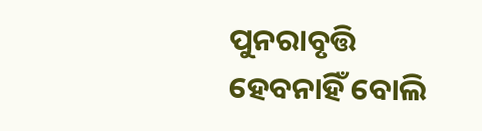ପୁନରାବୃତ୍ତି ହେବନାହିଁ ବୋଲି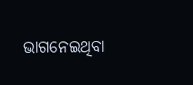ଭାଗନେଇଥିବା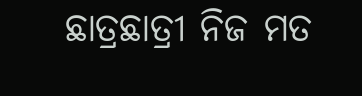ଛାତ୍ରଛାତ୍ରୀ ନିଜ ମତ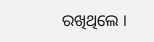ରଖିଥିଲେ ।